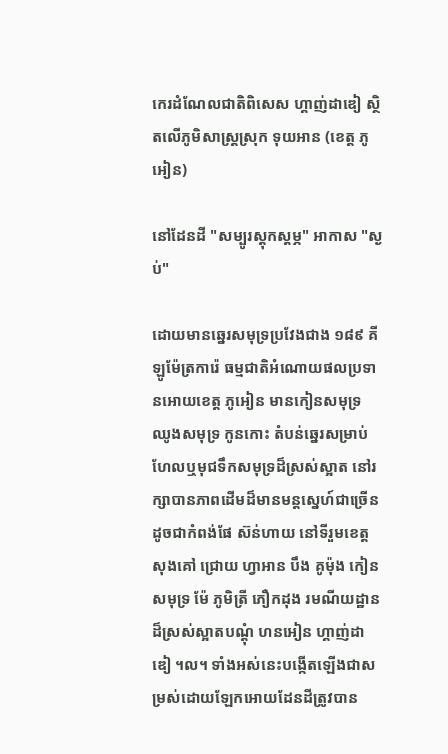កេរដំណែលជាតិពិសេស ហ្គាញ់ដាឌៀ ស្ថិតលើភូមិសាស្ត្រស្រុក ទុយអាន (ខេត្ត ភូអៀន)

នៅដែនដី "សម្បូរស្តុកស្តម្ភ" អាកាស "ស្ងប់"

ដោយមានឆ្នេរសមុទ្រប្រវែងជាង ១៨៩ គីឡូម៉ែត្រការ៉េ ធម្មជាតិអំណោយផលប្រទានអោយខេត្ត ភូអៀន មានកៀនសមុទ្រ ឈូងសមុទ្រ កូនកោះ តំបន់ឆ្នេរសម្រាប់ហែលឬមុជទឹកសមុទ្រដ៏ស្រស់ស្អាត នៅរក្សាបានភាពដើមដ៏មានមន្តស្នេហ៍ជាច្រើនដូចជាកំពង់ផែ ស៊ន់ហាយ នៅទីរួមខេត្ត សុងគៅ ជ្រោយ ហ្វាអាន បឹង គូម៉ុង កៀនសមុទ្រ ម៉ែ ភូមិត្រី ភឿកដុង រមណីយដ្ឋានដ៏ស្រស់ស្អាតបណ្តុំ ហនអៀន ហ្គាញ់ដាឌៀ ។ល។ ទាំងអស់នេះបង្កើតឡើងជាសម្រស់ដោយឡែកអោយដែនដីត្រូវបាន